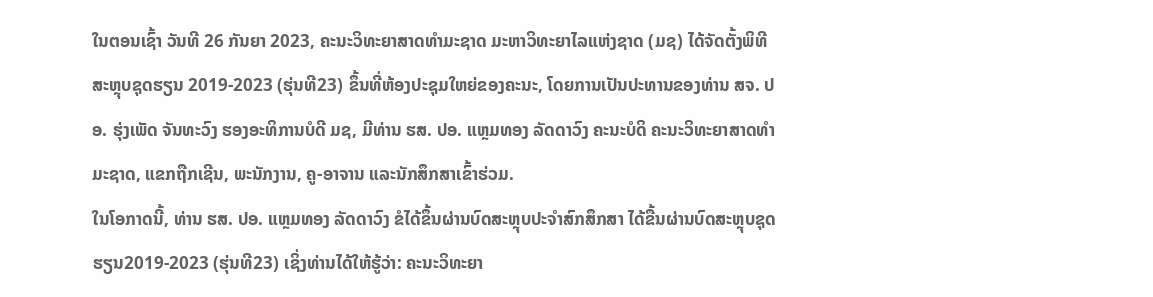ໃນຕອນເຊົ້າ ວັນທີ 26 ກັນຍາ 2023, ຄະນະວິທະຍາສາດທໍາມະຊາດ ມະຫາວິທະຍາໄລແຫ່ງຊາດ (ມຊ) ໄດ້ຈັດຕັ້ງພິທີສະຫຼຸບຊຸດຮຽນ 2019-2023 (ຮຸ່ນທີ23) ຂຶ້ນທີ່ຫ້ອງປະຊຸມໃຫຍ່ຂອງຄະນະ, ໂດຍການເປັນປະທານຂອງທ່ານ ສຈ. ປອ. ຮຸ່ງເພັດ ຈັນທະວົງ ຮອງອະທິການບໍດີ ມຊ, ມີທ່ານ ຮສ. ປອ. ແຫຼມທອງ ລັດດາວົງ ຄະນະບໍດິ ຄະນະວິທະຍາສາດທຳມະຊາດ, ແຂກຖືກເຊີນ, ພະນັກງານ, ຄູ-ອາຈານ ແລະນັກສຶກສາເຂົ້າຮ່ວມ.
ໃນໂອກາດນີ້, ທ່ານ ຮສ. ປອ. ແຫຼມທອງ ລັດດາວົງ ຂໍໄດ້ຂຶ້ນຜ່ານບົດສະຫຼຸບປະຈຳສົກສຶກສາ ໄດ້ຂື້ນຜ່ານບົດສະຫຼຸບຊຸດຮຽນ2019-2023 (ຮຸ່ນທີ23) ເຊິ່ງທ່ານໄດ້ໃຫ້ຮູ້ວ່າ: ຄະນະວິທະຍາ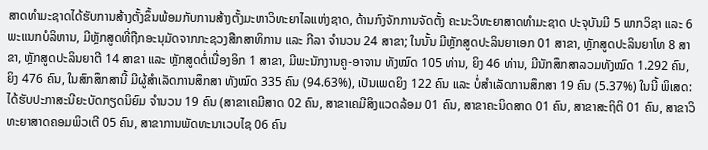ສາດທໍາມະຊາດໄດ້ຮັບການສ້າງຕັ້ງຂຶ້ນພ້ອມກັບການສ້າງຕັ້ງມະຫາວິທະຍາໄລແຫ່ງຊາດ, ດ້ານກົງຈັກການຈັດຕັ້ງ ຄະນະວິທະຍາສາດທໍາມະຊາດ ປະຈຸບັນມີ 5 ພາກວິຊາ ແລະ 6 ພະແນກບໍລິຫານ, ມີຫຼັກສູດທີ່ຖືກອະນຸມັດຈາກກະຊວງສືກສາທິການ ແລະ ກີລາ ຈໍານວນ 24 ສາຂາ; ໃນນັ້ນ ມີຫຼັກສູດປະລິນຍາເອກ 01 ສາຂາ, ຫຼັກສູດປະລິນຍາໂທ 8 ສາຂາ, ຫຼັກສູດປະລິນຍາຕີ 14 ສາຂາ ແລະ ຫຼັກສູດຕໍ່ເນື່ອງອິກ 1 ສາຂາ, ມີພະນັກງານຄູ-ອາຈານ ທັງໝົດ 105 ທ່ານ, ຍິງ 46 ທ່ານ, ມີນັກສຶກສາລວມທັງໝົດ 1.292 ຄົນ, ຍິງ 476 ຄົນ, ໃນສົກສຶກສານີ້ ມີຜູ້ສຳເລັດການສຶກສາ ທັງໝົດ 335 ຄົນ (94.63%), ເປັນເພດຍິງ 122 ຄົນ ແລະ ບໍ່ສຳເລັດການສຶກສາ 19 ຄົນ (5.37%) ໃນນີ້ ພິເສດ: ໄດ້ຮັບປະກາສະນີຍະບັດກຽດນິຍົມ ຈໍານວນ 19 ຄົນ (ສາຂາເຄມີສາດ 02 ຄົນ, ສາຂາເຄມີສິງແວດລ້ອມ 01 ຄົນ, ສາຂາຄະນິດສາດ 01 ຄົນ, ສາຂາສະຖິຕິ 01 ຄົນ, ສາຂາວິທະຍາສາດຄອມພິວເຕີ 05 ຄົນ, ສາຂາການພັດທະນາເວບໄຊ 06 ຄົນ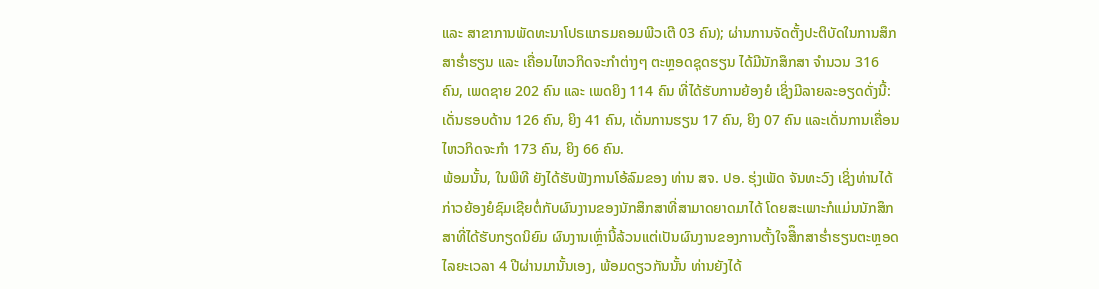ແລະ ສາຂາການພັດທະນາໂປຣແກຣມຄອມພີວເຕີ 03 ຄົນ); ຜ່ານການຈັດຕັ້ງປະຕິບັດໃນການສຶກສາຮໍ່າຮຽນ ແລະ ເຄື່ອນໄຫວກິດຈະກໍາຕ່າງໆ ຕະຫຼອດຊຸດຮຽນ ໄດ້ມີນັກສຶກສາ ຈໍານວນ 316 ຄົນ, ເພດຊາຍ 202 ຄົນ ແລະ ເພດຍິງ 114 ຄົນ ທີ່ໄດ້ຮັບການຍ້ອງຍໍ ເຊິ່ງມີລາຍລະອຽດດັ່ງນີ້: ເດັ່ນຮອບດ້ານ 126 ຄົນ, ຍິງ 41 ຄົນ, ເດັ່ນການຮຽນ 17 ຄົນ, ຍິງ 07 ຄົນ ແລະເດັ່ນການເຄື່ອນໄຫວກິດຈະກໍາ 173 ຄົນ, ຍິງ 66 ຄົນ.
ພ້ອມນັ້ນ, ໃນພິທີ ຍັງໄດ້ຮັບຟັງການໂອ້ລົມຂອງ ທ່ານ ສຈ. ປອ. ຮຸ່ງເພັດ ຈັນທະວົງ ເຊິ່ງທ່ານໄດ້ກ່າວຍ້ອງຍໍຊົມເຊີຍຕໍ່ກັບຜົນງານຂອງນັກສຶກສາທີ່ສາມາດຍາດມາໄດ້ ໂດຍສະເພາະກໍແມ່ນນັກສຶກສາທີ່ໄດ້ຮັບກຽດນິຍົມ ຜົນງານເຫຼົ່ານີ້ລ້ວນແຕ່ເປັນຜົນງານຂອງການຕັ້ງໃຈສືຶກສາຮໍ່າຮຽນຕະຫຼອດໄລຍະເວລາ 4 ປີຜ່ານມານັ້ນເອງ, ພ້ອມດຽວກັນນັ້ນ ທ່ານຍັງໄດ້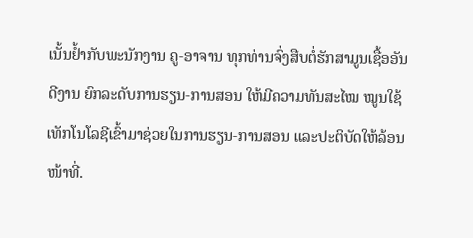ເນັ້ນຢໍ້າກັບພະນັກງານ ຄູ-ອາຈານ ທຸກທ່ານຈົ່ງສືບຕໍ່ຮັກສາມູນເຊື້ອອັນດີງານ ຍົກລະດັບການຮຽນ-ການສອນ ໃຫ້ມີຄວາມທັນສະໄໝ ໝູນໃຊ້ເທັກໂນໂລຊີເຂົ້າມາຊ່ວຍໃນການຮຽນ-ການສອນ ແລະປະຕິບັດໃຫ້ລ້ອນໜ້າທີ່.